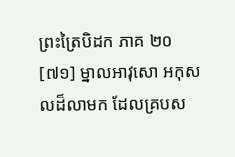ព្រះត្រៃបិដក ភាគ ២០
[៧១] ម្នាលអាវុសោ អកុសលដ៏លាមក ដែលគ្របស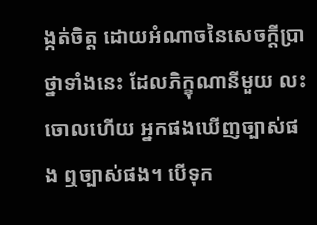ង្កត់ចិត្ត ដោយអំណាចនៃសេចក្តីប្រាថ្នាទាំងនេះ ដែលភិក្ខុណានីមួយ លះចោលហើយ អ្នកផងឃើញច្បាស់ផង ឮច្បាស់ផង។ បើទុក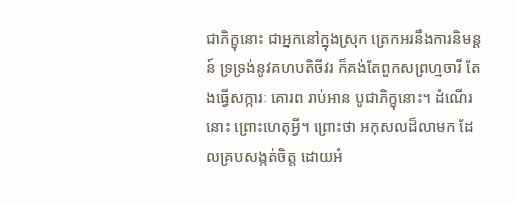ជាភិក្ខុនោះ ជាអ្នកនៅក្នុងស្រុក ត្រេកអរនឹងការនិមន្តន៍ ទ្រទ្រង់នូវគហបតិចីវរ ក៏គង់តែពួកសព្រហ្មចារី តែងធ្វើសក្ការៈ គោរព រាប់អាន បូជាភិក្ខុនោះ។ ដំណើរនោះ ព្រោះហេតុអ្វី។ ព្រោះថា អកុសលដ៏លាមក ដែលគ្របសង្កត់ចិត្ត ដោយអំ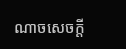ណាចសេចក្តី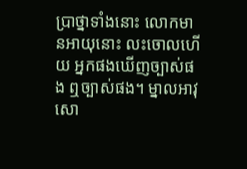ប្រាថ្នាទាំងនោះ លោកមានអាយុនោះ លះចោលហើយ អ្នកផងឃើញច្បាស់ផង ឮច្បាស់ផង។ ម្នាលអាវុសោ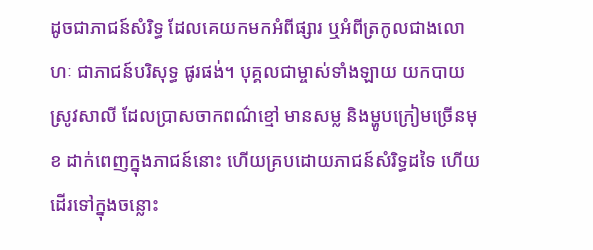ដូចជាភាជន៍សំរិទ្ធ ដែលគេយកមកអំពីផ្សារ ឬអំពីត្រកូលជាងលោហៈ ជាភាជន៍បរិសុទ្ធ ផូរផង់។ បុគ្គលជាម្ចាស់ទាំងឡាយ យកបាយស្រូវសាលី ដែលប្រាសចាកពណ៌ខ្មៅ មានសម្ល និងម្ហូបក្រៀមច្រើនមុខ ដាក់ពេញក្នុងភាជន៍នោះ ហើយគ្របដោយភាជន៍សំរិទ្ធដទៃ ហើយដើរទៅក្នុងចន្លោះ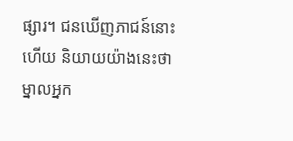ផ្សារ។ ជនឃើញភាជន៍នោះហើយ និយាយយ៉ាងនេះថា ម្នាលអ្នក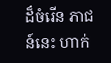ដ៏ចំរើន ភាជន៍នេះ ហាក់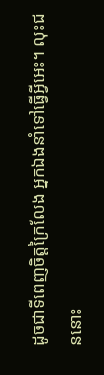ដូចជាទីពេញចិត្តក្រៃលែង អ្នកឯងនាំទៅធ្វើអ្វីអេះ។ លុះជននោះ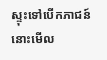ស្ទុះទៅបើកភាជន៍នោះមើល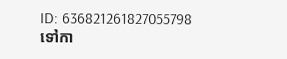ID: 636821261827055798
ទៅកា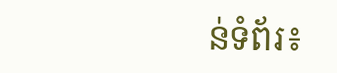ន់ទំព័រ៖